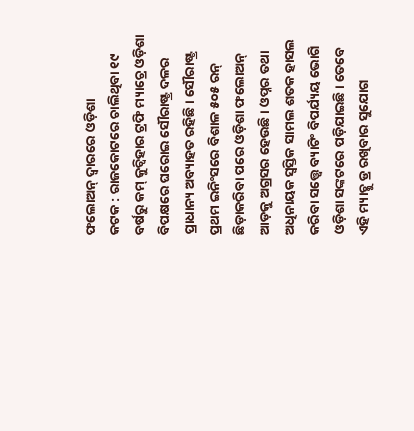ଫଲୋଅନ୍ ଦ୍ବାରରେ ଓଡ଼ିଶା
କଟକ : ରାଜକୋଟରେ ଚାଲିଥିବା ୧୯ ବର୍ଷରୁ କମ୍ କୁଚ୍ବିହାର ଟ୍ରଫି ମ୍ୟାଚ୍ରେ ଓଡ଼ିଶା ବିପକ୍ଷରେ ଘରୋଇ ସୌରାଷ୍ଟ୍ର ଦଳର ପ୍ରାଧାନ୍ୟ ଅବ୍ୟାହତ ରହିଛି। ସୌରାଷ୍ଟ୍ର ପ୍ରଥମ ଇନିଂସରେ ବିଶାଳ ୫୦୫ ରନ୍ ଛିଡ଼ାକରିବା ପରେ ଓଡ଼ିଶା ଫଲୋଅନ୍ ଆଡ଼କୁ ଅଗ୍ରସର ହେଉଛି। ଓପ୍ନର ତଥା ଅଧିନାୟକ ସ୍ବସ୍ତିକ ସାମଲ ଶତକ ହାସଲ କରିବା ସତ୍ତ୍ବେ ବ୍ୟାଟିଂ ବିପର୍ଯ୍ୟୟ ଭୋଗି ଓଡ଼ିଶା ସଙ୍କଟରେ ପଡ଼ିଯାଇଛି। ତେବେ ଏହି ମ୍ୟାଚ୍କୁ ଡ୍ର ରଖିବାର ସୁଯୋଗ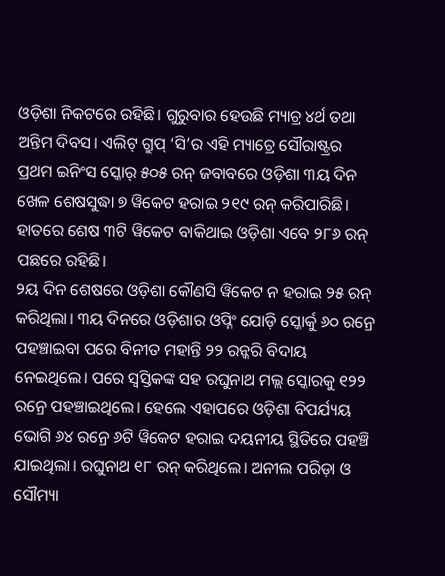ଓଡ଼ିଶା ନିକଟରେ ରହିଛି। ଗୁରୁବାର ହେଉଛି ମ୍ୟାଚ୍ର ୪ର୍ଥ ତଥା ଅନ୍ତିମ ଦିବସ। ଏଲିଟ୍ ଗ୍ରୁପ୍ ‘ସି’ର ଏହି ମ୍ୟାଚ୍ରେ ସୌରାଷ୍ଟ୍ରର ପ୍ରଥମ ଇନିଂସ ସ୍କୋର୍ ୫୦୫ ରନ୍ ଜବାବରେ ଓଡ଼ିଶା ୩ୟ ଦିନ ଖେଳ ଶେଷସୁଦ୍ଧା ୭ ୱିକେଟ ହରାଇ ୨୧୯ ରନ୍ କରିପାରିଛି। ହାତରେ ଶେଷ ୩ଟି ୱିକେଟ ବାକିଥାଇ ଓଡ଼ିଶା ଏବେ ୨୮୬ ରନ୍ ପଛରେ ରହିଛି।
୨ୟ ଦିନ ଶେଷରେ ଓଡ଼ିଶା କୌଣସି ୱିକେଟ ନ ହରାଇ ୨୫ ରନ୍ କରିଥିଲା। ୩ୟ ଦିନରେ ଓଡ଼ିଶାର ଓପ୍ନିଂ ଯୋଡ଼ି ସ୍କୋର୍କୁ ୬୦ ରନ୍ରେ ପହଞ୍ଚାଇବା ପରେ ବିନୀତ ମହାନ୍ତି ୨୨ ରନ୍କରି ବିଦାୟ ନେଇଥିଲେ। ପରେ ସ୍ବସ୍ତିକଙ୍କ ସହ ରଘୁନାଥ ମଲ୍ଲ ସ୍କୋରକୁ ୧୨୨ ରନ୍ରେ ପହଞ୍ଚାଇଥିଲେ। ହେଲେ ଏହାପରେ ଓଡ଼ିଶା ବିପର୍ଯ୍ୟୟ ଭୋଗି ୬୪ ରନ୍ରେ ୬ଟି ୱିକେଟ ହରାଇ ଦୟନୀୟ ସ୍ଥିତିରେ ପହଞ୍ଚି ଯାଇଥିଲା। ରଘୁନାଥ ୧୮ ରନ୍ କରିଥିଲେ। ଅନୀଲ ପରିଡ଼ା ଓ ସୌମ୍ୟା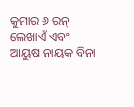କୁମାର ୬ ରନ୍ ଲେଖାଏଁ ଏବଂ ଆୟୁଷ ନାୟକ ବିନା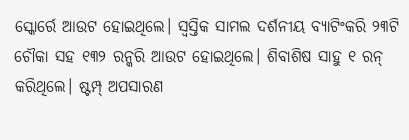ସ୍କୋର୍ରେ ଆଉଟ ହୋଇଥିଲେ। ସ୍ବସ୍ତିକ ସାମଲ ଦର୍ଶନୀୟ ବ୍ୟାଟିଂକରି ୨୩ଟି ଚୌକା ସହ ୧୩୨ ରନ୍କରି ଆଉଟ ହୋଇଥିଲେ। ଶିବାଶିଷ ସାହୁ ୧ ରନ୍ କରିଥିଲେ। ଷ୍ଟମ୍ପ୍ ଅପସାରଣ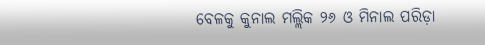ବେଳକୁ କୁନାଲ ମଲ୍ଲିକ ୨୬ ଓ ମିନାଲ ପରିଡ଼ା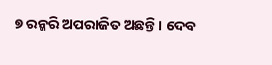୭ ରନ୍କରି ଅପରାଜିତ ଅଛନ୍ତି। ଦେବ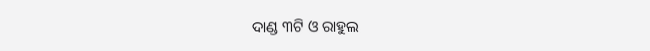ଦାଣ୍ଡ ୩ଟି ଓ ରାହୁଲ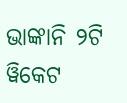ଭାଙ୍କାନି ୨ଟି ୱିକେଟ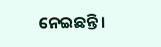ନେଇଛନ୍ତି।